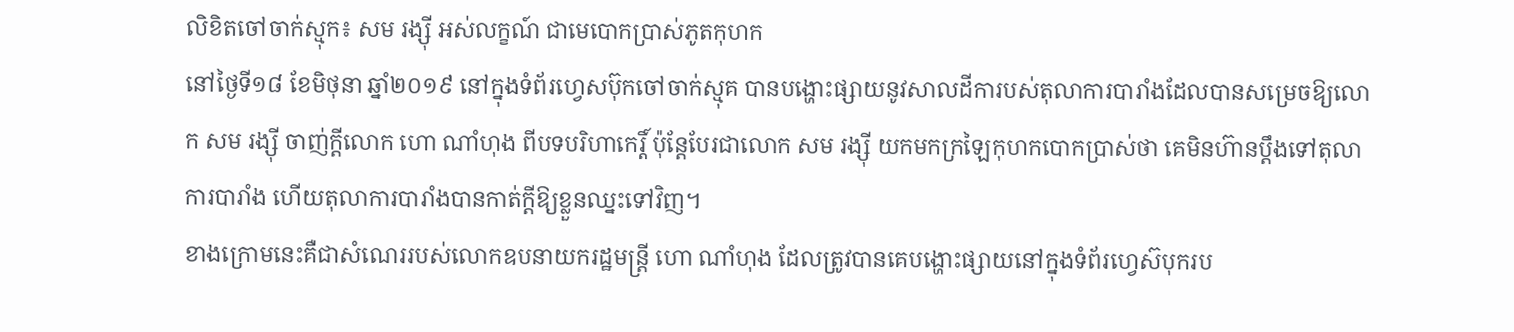លិខិតចៅចាក់ស្មុក៖ សម រង្ស៊ី អស់លក្ខណ៍ ជាមេបោកប្រាស់ភូតកុហក
នៅថ្ងៃទី១៨ ខែមិថុនា ឆ្នាំ២០១៩ នៅក្នុងទំព័រហ្វេសប៊ុកចៅចាក់ស្មុគ បានបង្ហោះផ្សាយនូវសាលដីការបស់តុលាការបារាំងដែលបានសម្រេចឱ្យលោក សម រង្ស៊ី ចាញ់ក្តីលោក ហោ ណាំហុង ពីបទបរិហាកេរ្តិ៍ ប៉ុន្តែបែរជាលោក សម រង្ស៊ី យកមកក្រឡៃកុហកបោកប្រាស់ថា គេមិនហ៊ានប្តឹងទៅតុលាការបារាំង ហើយតុលាការបារាំងបានកាត់ក្តីឱ្យខ្លួនឈ្នះទៅវិញ។
ខាងក្រោមនេះគឺជាសំណេររបស់លោកឧបនាយករដ្ឋមន្រ្តី ហោ ណាំហុង ដែលត្រូវបានគេបង្ហោះផ្សាយនៅក្នុងទំព័រហ្វេស៊បុករប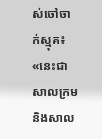ស់ចៅចាក់ស្មុគ៖ «នេះជាសាលក្រម និងសាល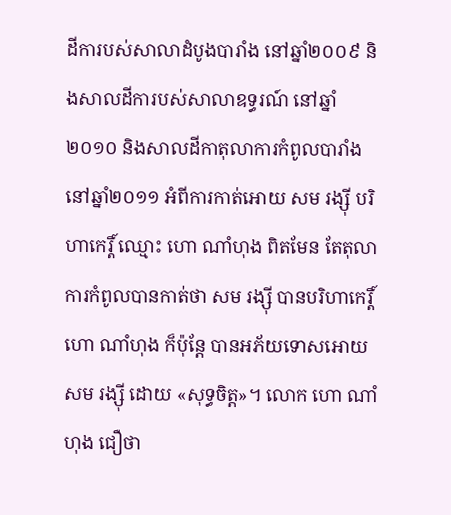ដីការបស់សាលាដំបូងបារាំង នៅឆ្នាំ២០០៩ និងសាលដីការបស់សាលាឧទ្ធរណ៍ នៅឆ្នាំ២០១០ និងសាលដីកាតុលាការកំពូលបារាំង នៅឆ្នាំ២០១១ អំពីការកាត់អោយ សម រង្ស៊ី បរិហាកេរ្តិ៍ ឈ្មោះ ហោ ណាំហុង ពិតមែន តែតុលាការកំពូលបានកាត់ថា សម រង្ស៊ី បានបរិហាកេរ្តិ៍ ហោ ណាំហុង ក៏ប៉ុន្ដែ បានអភ័យទោសអោយសម រង្ស៊ី ដោយ «សុទ្ធចិត្ត»។ លោក ហោ ណាំហុង ជឿថា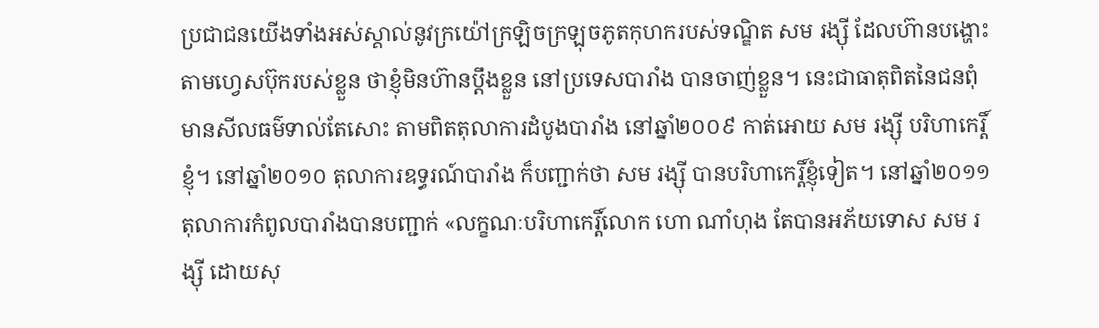ប្រជាជនយើងទាំងអស់ស្គាល់នូវក្រយ៉ៅក្រឡិចក្រឡុចភូតកុហករបស់ទណ្ឌិត សម រង្ស៊ី ដែលហ៊ានបង្ហោះតាមហ្វេសប៊ុករបស់ខ្លួន ថាខ្ញុំមិនហ៊ានប្ដឹងខ្លួន នៅប្រទេសបារាំង បានចាញ់ខ្លួន។ នេះជាធាតុពិតនៃជនពុំមានសីលធម៌ទាល់តែសោះ តាមពិតតុលាការដំបូងបារាំង នៅឆ្នាំ២០០៩ កាត់អោយ សម រង្ស៊ី បរិហាកេរ្តិ៍ខ្ញុំ។ នៅឆ្នាំ២០១០ តុលាការឧទ្ធរណ៍បារាំង ក៏បញ្ជាក់ថា សម រង្ស៊ី បានបរិហាកេរ្តិ៍ខ្ញុំទៀត។ នៅឆ្នាំ២០១១ តុលាការកំពូលបារាំងបានបញ្ជាក់ «លក្ខណៈបរិហាកេរ្តិ៍លោក ហោ ណាំហុង តែបានអភ័យទោស សម រង្ស៊ី ដោយសុ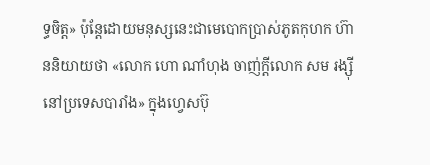ទ្ធចិត្ត» ប៉ុន្ដែដោយមនុស្សនេះជាមេបោកប្រាស់ភូតកុហក ហ៊ាននិយាយថា «លោក ហោ ណាំហុង ចាញ់ក្ដីលោក សម រង្ស៊ី នៅប្រទេសបារាំង» ក្នុងហ្វេសប៊ុ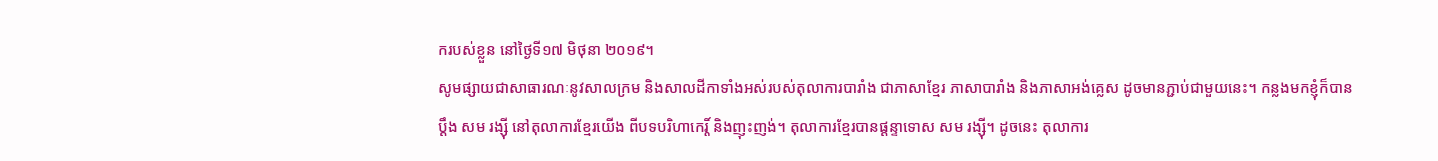ករបស់ខ្លួន នៅថ្ងៃទី១៧ មិថុនា ២០១៩។
សូមផ្សាយជាសាធារណៈនូវសាលក្រម និងសាលដីកាទាំងអស់របស់តុលាការបារាំង ជាភាសាខ្មែរ ភាសាបារាំង និងភាសាអង់គ្លេស ដូចមានភ្ជាប់ជាមួយនេះ។ កន្លងមកខ្ញុំក៏បានប្ដឹង សម រង្ស៊ី នៅតុលាការខ្មែរយើង ពីបទបរិហាកេរ្ដិ៍ និងញុះញង់។ តុលាការខ្មែរបានផ្ដន្ទាទោស សម រង្ស៊ី។ ដូចនេះ តុលាការ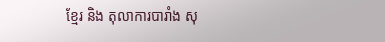ខ្មែរ និង តុលាការបារាំង សុ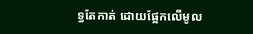ទ្ធតែកាត់ ដោយផ្អែកលើមូល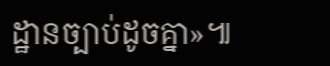ដ្ឋានច្បាប់ដូចគ្នា»៕